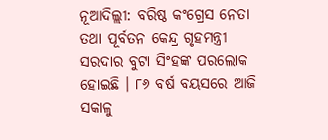ନୂଆଦିଲ୍ଲୀ: ବରିଷ୍ଠ କଂଗ୍ରେସ ନେତା ତଥା ପୂର୍ବତନ କେନ୍ଦ୍ର ଗୃହମନ୍ତ୍ରୀ ସରଦାର ବୁଟା ସିଂହଙ୍କ ପରଲୋକ ହୋଇଛି । ୮୬ ବର୍ଷ ବୟସରେ ଆଜି ସକାଳୁ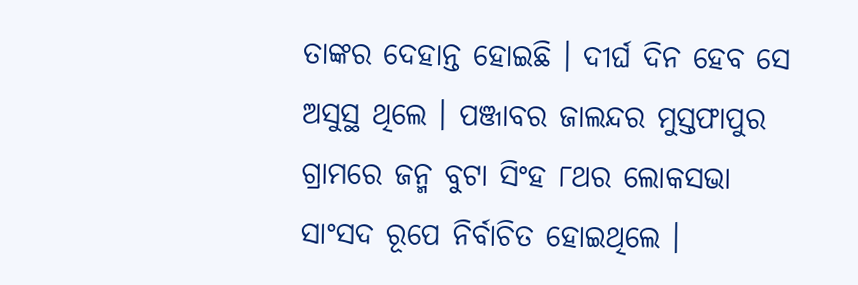ତାଙ୍କର ଦେହାନ୍ତ ହୋଇଛି । ଦୀର୍ଘ ଦିନ ହେବ ସେ ଅସୁସ୍ଥ ଥିଲେ । ପଞ୍ଜାବର ଜାଲନ୍ଦର ମୁସ୍ତଫାପୁର ଗ୍ରାମରେ ଜନ୍ମ ବୁଟା ସିଂହ ୮ଥର ଲୋକସଭା ସାଂସଦ ରୂପେ ନିର୍ବାଚିତ ହୋଇଥିଲେ ।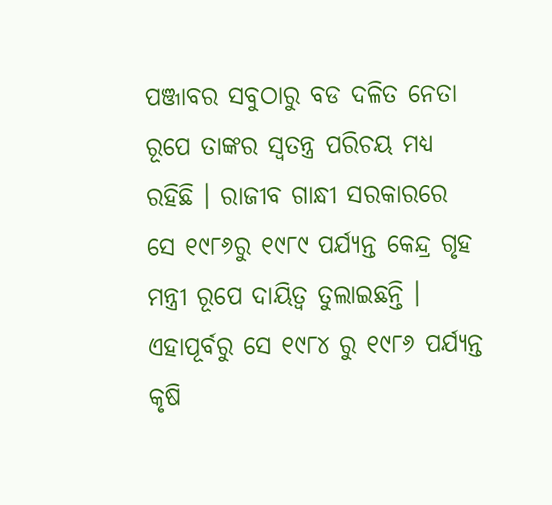ପଞ୍ଜାବର ସବୁଠାରୁ ବଡ ଦଳିତ ନେତା ରୂପେ ତାଙ୍କର ସ୍ୱତନ୍ତ୍ର ପରିଚୟ ମଧ୍ୟ ରହିଛି । ରାଜୀବ ଗାନ୍ଧୀ ସରକାରରେ ସେ ୧୯୮୬ରୁ ୧୯୮୯ ପର୍ଯ୍ୟନ୍ତ କେନ୍ଦ୍ର ଗୃହ ମନ୍ତ୍ରୀ ରୂପେ ଦାୟିତ୍ୱ ତୁଲାଇଛନ୍ତି । ଏହାପୂର୍ବରୁ ସେ ୧୯୮୪ ରୁ ୧୯୮୬ ପର୍ଯ୍ୟନ୍ତ କୃଷି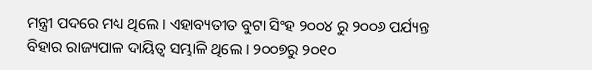ମନ୍ତ୍ରୀ ପଦରେ ମଧ୍ୟ ଥିଲେ । ଏହାବ୍ୟତୀତ ବୁଟା ସିଂହ ୨୦୦୪ ରୁ ୨୦୦୬ ପର୍ଯ୍ୟନ୍ତ ବିହାର ରାଜ୍ୟପାଳ ଦାୟିତ୍ୱ ସମ୍ଭାଳି ଥିଲେ । ୨୦୦୭ରୁ ୨୦୧୦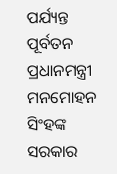ପର୍ଯ୍ୟନ୍ତ ପୂର୍ବତନ ପ୍ରଧାନମନ୍ତ୍ରୀ ମନମୋହନ ସିଂହଙ୍କ ସରକାର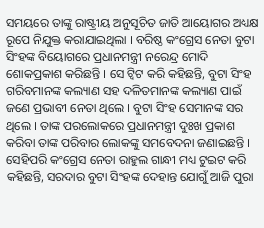ସମୟରେ ତାଙ୍କୁ ରାଷ୍ଟ୍ରୀୟ ଅନୁସୂଚିତ ଜାତି ଆୟୋଗର ଅଧ୍ୟକ୍ଷ ରୂପେ ନିଯୁକ୍ତ କରାଯାଇଥିଲା । ବରିଷ୍ଠ କଂଗ୍ରେସ ନେତା ବୁଟା ସିଂହଙ୍କ ବିୟୋଗରେ ପ୍ରଧାନମନ୍ତ୍ରୀ ନରେନ୍ଦ୍ର ମୋଦି ଶୋକପ୍ରକାଶ କରିଛନ୍ତି । ସେ ଟ୍ୱିଟ କରି କହିଛନ୍ତି, ବୁଟା ସିଂହ ଗରିବମାନଙ୍କ କଲ୍ୟାଣ ସହ ଦଳିତମାନଙ୍କ କଲ୍ୟାଣ ପାଇଁ ଜଣେ ପ୍ରଭାବୀ ନେତା ଥିଲେ । ବୁଟା ସିଂହ ସେମାନଙ୍କ ସର ଥିଲେ । ତାଙ୍କ ପରଲୋକରେ ପ୍ରଧାନମନ୍ତ୍ରୀ ଦୁଃଖ ପ୍ରକାଶ କରିବା ତାଙ୍କ ପରିବାର ଲୋକଙ୍କୁ ସମବେଦନା ଜଣାଇଛନ୍ତି । ସେହିପରି କଂଗ୍ରେସ ନେତା ରାହୁଲ ଗାନ୍ଧୀ ମଧ୍ୟ ଟୁଇଟ କରି କହିଛନ୍ତି, ସରଦାର ବୁଟା ସିଂହଙ୍କ ଦେହାନ୍ତ ଯୋଗୁଁ ଆଜି ପୁରା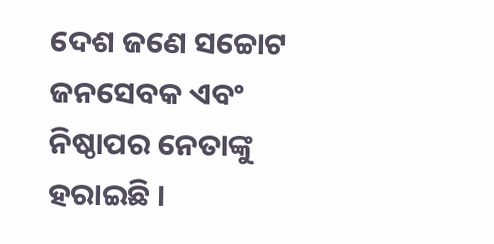ଦେଶ ଜଣେ ସଚ୍ଚୋଟ ଜନସେବକ ଏବଂ ନିଷ୍ଠାପର ନେତାଙ୍କୁ ହରାଇଛି ।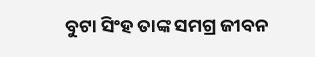ବୁଟା ସିଂହ ତାଙ୍କ ସମଗ୍ର ଜୀବନ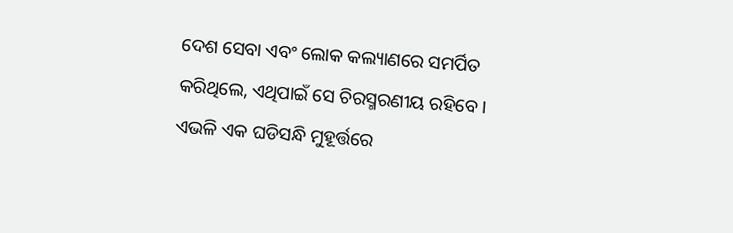ଦେଶ ସେବା ଏବଂ ଲୋକ କଲ୍ୟାଣରେ ସମର୍ପିତ କରିଥିଲେ, ଏଥିପାଇଁ ସେ ଚିରସ୍ମରଣୀୟ ରହିବେ । ଏଭଳି ଏକ ଘଡିସନ୍ଧି ମୁହୂର୍ତ୍ତରେ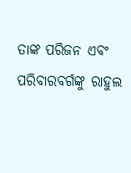ତାଙ୍କ ପରିଜନ ଏବଂ ପରିବାରବର୍ଗଙ୍କୁ ରାହୁଲ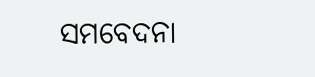ସମବେଦନା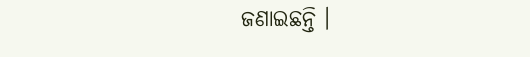ଜଣାଇଛନ୍ତି ।